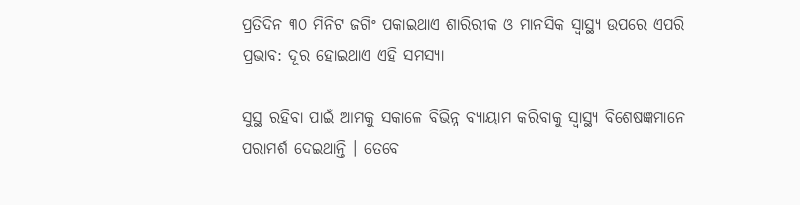ପ୍ରତିଦିନ ୩୦ ମିନିଟ ଜଗିଂ ପକାଇଥାଏ ଶାରିରୀକ ଓ ମାନସିକ ସ୍ୱାସ୍ଥ୍ୟ ଉପରେ ଏପରି ପ୍ରଭାବ: ଦୂର ହୋଇଥାଏ ଏହି ସମସ୍ୟା

ସୁସ୍ଥ ରହିବା ପାଇଁ ଆମକୁ ସକାଳେ ବିଭିନ୍ନ ବ୍ୟାୟାମ କରିବାକୁ ସ୍ୱାସ୍ଥ୍ୟ ବିଶେଷଜ୍ଞମାନେ ପରାମର୍ଶ ଦେଇଥାନ୍ତି । ତେବେ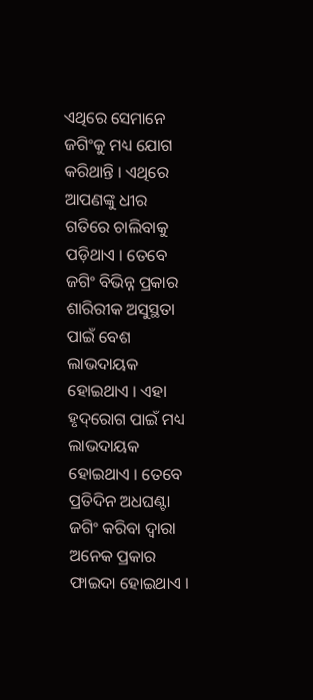ଏଥିରେ ସେମାନେ ଜଗିଂକୁ ମଧ୍ୟ ଯୋଗ କରିଥାନ୍ତି । ଏଥିରେ ଆପଣଙ୍କୁ ଧୀର ଗତିରେ ଚାଲିବାକୁ ପଡ଼ିଥାଏ । ତେବେ ଜଗିଂ ବିଭିନ୍ନ ପ୍ରକାର ଶାରିରୀକ ଅସୁସ୍ଥତା ପାଇଁ ବେଶ ଲାଭଦାୟକ ହୋଇଥାଏ । ଏହା ହୃଦ୍‌ରୋଗ ପାଇଁ ମଧ୍ୟ ଲାଭଦାୟକ ହୋଇଥାଏ । ତେବେ ପ୍ରତିଦିନ ଅଧଘଣ୍ଟା ଜଗିଂ କରିବା ଦ୍ୱାରା ଅନେକ ପ୍ରକାର ଫାଇଦା ହୋଇଥାଏ ।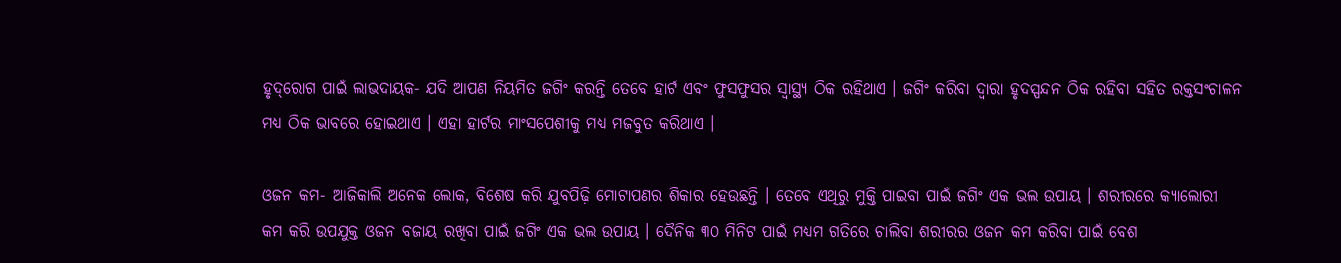ହୃଦ୍‌ରୋଗ ପାଇଁ ଲାଭଦାୟକ- ଯଦି ଆପଣ ନିୟମିତ ଜଗିଂ କରନ୍ତି ତେବେ ହାର୍ଟ ଏବଂ ଫୁସଫୁସର ସ୍ୱାସ୍ଥ୍ୟ ଠିକ ରହିଥାଏ । ଜଗିଂ କରିବା ଦ୍ୱାରା ହୃଦସ୍ପନ୍ଦନ ଠିକ ରହିବା ସହିତ ରକ୍ତସଂଚାଳନ ମଧ୍ୟ ଠିକ ଭାବରେ ହୋଇଥାଏ । ଏହା ହାର୍ଟର ମାଂସପେଶୀକୁ ମଧ୍ୟ ମଜବୁତ କରିଥାଏ ।

ଓଜନ କମ- ଆଜିକାଲି ଅନେକ ଲୋକ, ବିଶେଷ କରି ଯୁବପିଢ଼ି ମୋଟାପଣର ଶିକାର ହେଉଛନ୍ତି । ତେବେ ଏଥିରୁ ମୁକ୍ତି ପାଇବା ପାଇଁ ଜଗିଂ ଏକ ଭଲ ଉପାୟ । ଶରୀରରେ କ୍ୟାଲୋରୀ କମ କରି ଉପଯୁକ୍ତ ଓଜନ ବଜାୟ ରଖିବା ପାଇଁ ଜଗିଂ ଏକ ଭଲ ଉପାୟ । ଦୈନିକ ୩୦ ମିନିଟ ପାଇଁ ମଧ୍ୟମ ଗତିରେ ଚାଲିବା ଶରୀରର ଓଜନ କମ କରିବା ପାଇଁ ବେଶ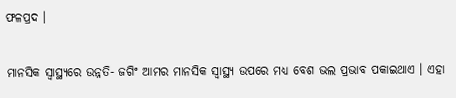ଫଳପ୍ରଦ ।

ମାନସିକ ସ୍ୱାସ୍ଥ୍ୟରେ ଉନ୍ନତି- ଜଗିଂ ଆମର ମାନସିକ ସ୍ୱାସ୍ଥ୍ୟ ଉପରେ ମଧ୍ୟ ବେଶ ଭଲ ପ୍ରଭାବ ପକାଇଥାଏ । ଏହା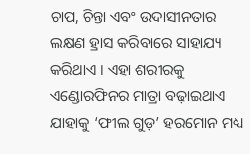ଚାପ, ଚିନ୍ତା ଏବଂ ଉଦାସୀନତାର ଲକ୍ଷଣ ହ୍ରାସ କରିବାରେ ସାହାଯ୍ୟ କରିଥାଏ । ଏହା ଶରୀରକୁ ଏଣ୍ଡୋରଫିନର ମାତ୍ରା ବଢ଼ାଇଥାଏ ଯାହାକୁ ‘ଫୀଲ ଗୁଡ଼’ ହରମୋନ ମଧ୍ୟ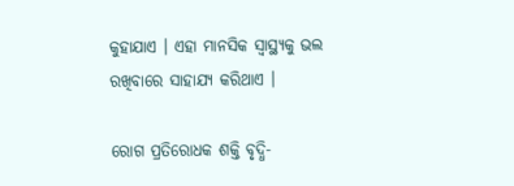କୁହାଯାଏ । ଏହା ମାନସିକ ସ୍ୱାସ୍ଥ୍ୟକୁ ଭଲ ରଖିବାରେ ସାହାଯ୍ୟ କରିଥାଏ ।

ରୋଗ ପ୍ରତିରୋଧକ ଶକ୍ତି ବୃଦ୍ଧି-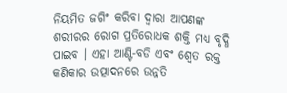ନିୟମିତ ଜଗିଂ କରିବା ଦ୍ୱାରା ଆପଣଙ୍କ ଶରୀରର ରୋଗ ପ୍ରତିରୋଧକ ଶକ୍ତି ମଧ୍ୟ ବୃଦ୍ଧି ପାଇବ । ଏହା ଆଣ୍ଟି-ବଡି ଏବଂ ଶ୍ୱେତ ରକ୍ତ କଣିକାର ଉତ୍ପାଦନରେ ଉନ୍ନତି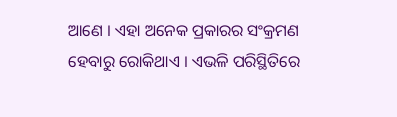ଆଣେ । ଏହା ଅନେକ ପ୍ରକାରର ସଂକ୍ରମଣ ହେବାରୁ ରୋକିଥାଏ । ଏଭଳି ପରିସ୍ଥିତିରେ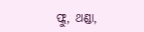ଫ୍ଲୁ, ଥଣ୍ଡା,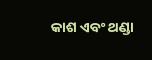କାଶ ଏବଂ ଥଣ୍ଡା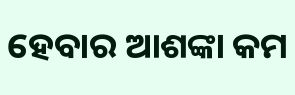ହେବାର ଆଶଙ୍କା କମ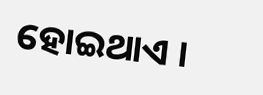ହୋଇଥାଏ ।